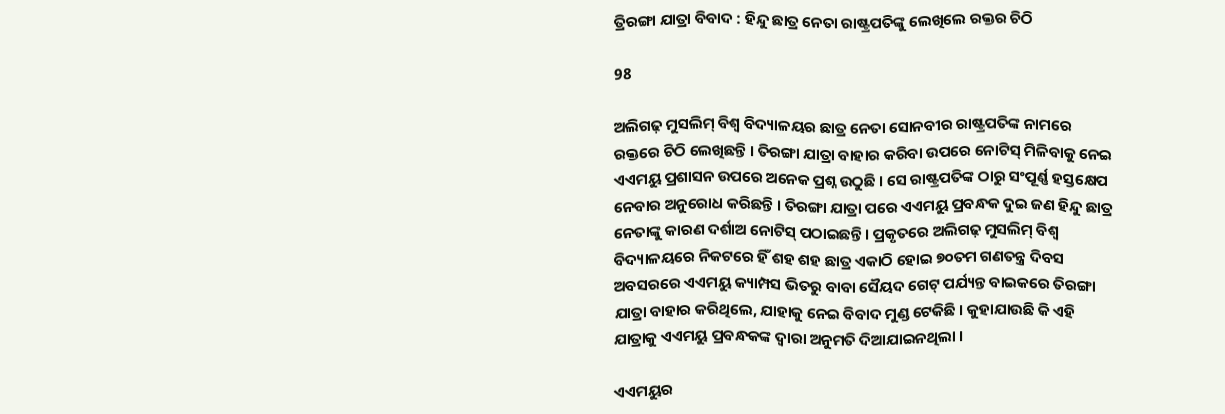ତ୍ରିରଙ୍ଗା ଯାତ୍ରା ବିବାଦ : ହିନ୍ଦୁ ଛାତ୍ର ନେତା ରାଷ୍ଟ୍ରପତିଙ୍କୁ ଲେଖିଲେ ରକ୍ତର ଚିଠି

98

ଅଲିଗଢ଼ ମୁସଲିମ୍ ବିଶ୍ୱ ବିଦ୍ୟାଳୟର ଛାତ୍ର ନେତା ସୋନବୀର ରାଷ୍ଟ୍ରପତିଙ୍କ ନାମରେ ରକ୍ତରେ ଚିଠି ଲେଖିଛନ୍ତି । ତିରଙ୍ଗା ଯାତ୍ରା ବାହାର କରିବା ଉପରେ ନୋଟିସ୍ ମିଳିବାକୁ ନେଇ ଏଏମୟୁ ପ୍ରଶାସନ ଉପରେ ଅନେକ ପ୍ରଶ୍ନ ଉଠୁଛି । ସେ ରାଷ୍ଟ୍ରପତିଙ୍କ ଠାରୁ ସଂପୂର୍ଣ୍ଣ ହସ୍ତକ୍ଷେପ ନେବାର ଅନୁରୋଧ କରିଛନ୍ତି । ତିରଙ୍ଗା ଯାତ୍ରା ପରେ ଏଏମୟୁ ପ୍ରବନ୍ଧକ ଦୁଇ ଜଣ ହିନ୍ଦୁ ଛାତ୍ର ନେତାଙ୍କୁ କାରଣ ଦର୍ଶାଅ ନୋଟିସ୍ ପଠାଇଛନ୍ତି । ପ୍ରକୃତରେ ଅଲିଗଢ଼ ମୁସଲିମ୍ ବିଶ୍ୱ ବିଦ୍ୟାଳୟରେ ନିକଟରେ ହିଁ ଶହ ଶହ ଛାତ୍ର ଏକାଠି ହୋଇ ୭୦ତମ ଗଣତନ୍ତ୍ର ଦିବସ ଅବସରରେ ଏଏମୟୁ କ୍ୟାମ୍ପସ ଭିତରୁ ବାବା ସୈୟଦ ଗେଟ୍ ପର୍ଯ୍ୟନ୍ତ ବାଇକରେ ତିରଙ୍ଗା ଯାତ୍ରା ବାହାର କରିଥିଲେ, ଯାହାକୁ ନେଇ ବିବାଦ ମୁଣ୍ଡ ଟେକିଛି । କୁହାଯାଉଛି କି ଏହି ଯାତ୍ରାକୁ ଏଏମୟୁ ପ୍ରବନ୍ଧକଙ୍କ ଦ୍ୱାରା ଅନୁମତି ଦିଆଯାଇନଥିଲା ।

ଏଏମୟୁର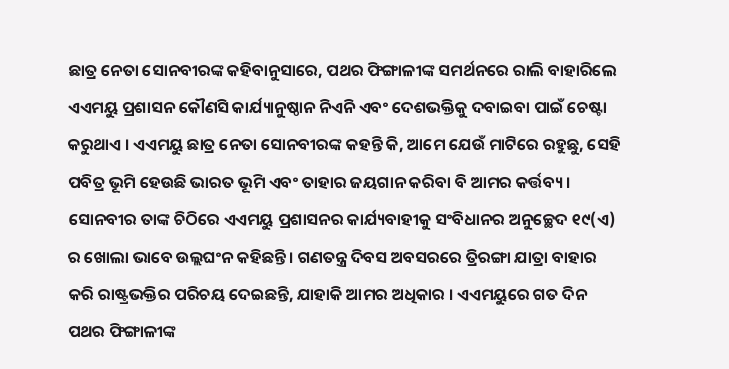ଛାତ୍ର ନେତା ସୋନବୀରଙ୍କ କହିବାନୁସାରେ, ପଥର ଫିଙ୍ଗାଳୀଙ୍କ ସମର୍ଥନରେ ରାଲି ବାହାରିଲେ ଏଏମୟୁ ପ୍ରଶାସନ କୌଣସି କାର୍ଯ୍ୟାନୁଷ୍ଠାନ ନିଏନି ଏବଂ ଦେଶଭକ୍ତିକୁ ଦବାଇବା ପାଇଁ ଚେଷ୍ଟା କରୁଥାଏ । ଏଏମୟୁ ଛାତ୍ର ନେତା ସୋନବୀରଙ୍କ କହନ୍ତି କି, ଆମେ ଯେଉଁ ମାଟିରେ ରହୁଛୁ, ସେହି ପବିତ୍ର ଭୂମି ହେଉଛି ଭାରତ ଭୂମି ଏବଂ ତାହାର ଜୟଗାନ କରିବା ବି ଆମର କର୍ତ୍ତବ୍ୟ । ସୋନବୀର ତାଙ୍କ ଚିଠିରେ ଏଏମୟୁ ପ୍ରଶାସନର କାର୍ଯ୍ୟବାହୀକୁ ସଂବିଧାନର ଅନୁଚ୍ଛେଦ ୧୯(ଏ) ର ଖୋଲା ଭାବେ ଉଲ୍ଲଘଂନ କହିଛନ୍ତି । ଗଣତନ୍ତ୍ର ଦିବସ ଅବସରରେ ତ୍ରିରଙ୍ଗା ଯାତ୍ରା ବାହାର କରି ରାଷ୍ଟ୍ରଭକ୍ତିର ପରିଚୟ ଦେଇଛନ୍ତି, ଯାହାକି ଆମର ଅଧିକାର । ଏଏମୟୁରେ ଗତ ଦିନ ପଥର ଫିଙ୍ଗାଳୀଙ୍କ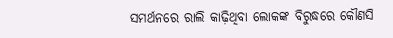ସମର୍ଥନରେ ରାଲି କାଢ଼ିଥିବା ଲୋକଙ୍କ ବିରୁଦ୍ଧରେ କୌଣସି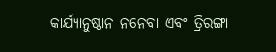କାର୍ଯ୍ୟାନୁଷ୍ଠାନ ନନେବା ଏବଂ ତ୍ରିରଙ୍ଗା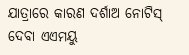ଯାତ୍ରାରେ କାରଣ ଦର୍ଶାଅ ନୋଟିସ୍ ଦେବା ଏଏମୟୁ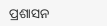ପ୍ରଶାସନ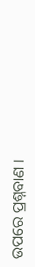ଉପରେ ପ୍ରଶ୍ନବାଣ ।